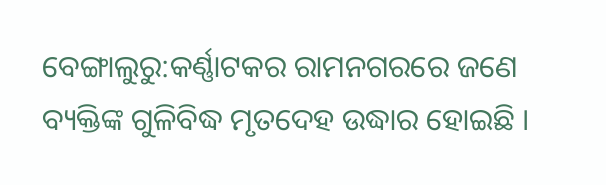ବେଙ୍ଗାଲୁରୁ:କର୍ଣ୍ଣାଟକର ରାମନଗରରେ ଜଣେ ବ୍ୟକ୍ତିଙ୍କ ଗୁଳିବିଦ୍ଧ ମୃତଦେହ ଉଦ୍ଧାର ହୋଇଛି ।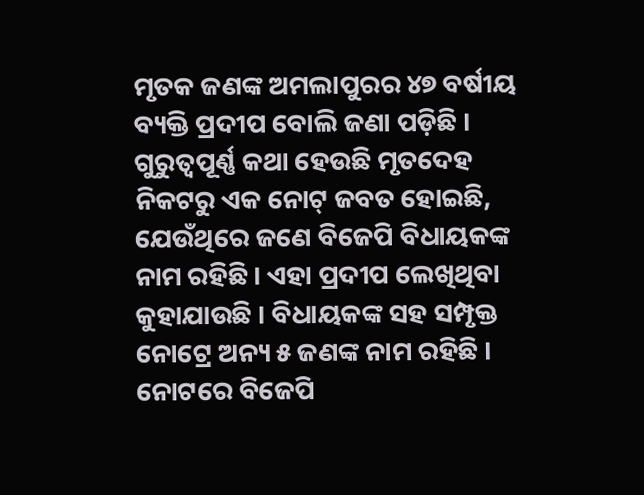ମୃତକ ଜଣଙ୍କ ଅମଲାପୁରର ୪୭ ବର୍ଷୀୟ ବ୍ୟକ୍ତି ପ୍ରଦୀପ ବୋଲି ଜଣା ପଡ଼ିଛି । ଗୁରୁତ୍ବପୂର୍ଣ୍ଣ କଥା ହେଉଛି ମୃତଦେହ ନିକଟରୁ ଏକ ନୋଟ୍ ଜବତ ହୋଇଛି, ଯେଉଁଥିରେ ଜଣେ ବିଜେପି ବିଧାୟକଙ୍କ ନାମ ରହିଛି । ଏହା ପ୍ରଦୀପ ଲେଖିଥିବା କୁହାଯାଉଛି । ବିଧାୟକଙ୍କ ସହ ସମ୍ପୃକ୍ତ ନୋଟ୍ରେ ଅନ୍ୟ ୫ ଜଣଙ୍କ ନାମ ରହିଛି ।
ନୋଟରେ ବିଜେପି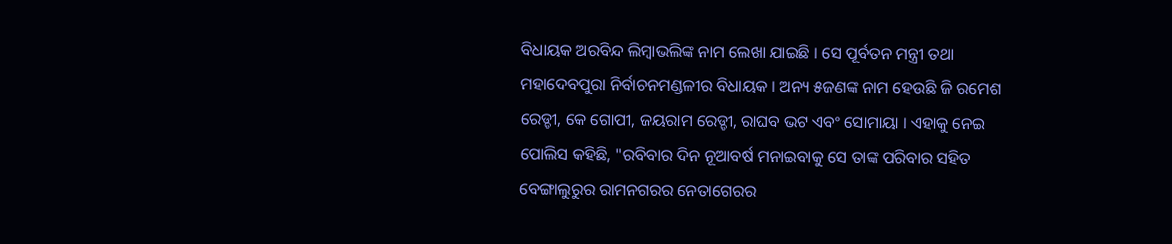ବିଧାୟକ ଅରବିନ୍ଦ ଲିମ୍ବାଭଲିଙ୍କ ନାମ ଲେଖା ଯାଇଛି । ସେ ପୂର୍ବତନ ମନ୍ତ୍ରୀ ତଥା ମହାଦେବପୁରା ନିର୍ବାଚନମଣ୍ଡଳୀର ବିଧାୟକ । ଅନ୍ୟ ୫ଜଣଙ୍କ ନାମ ହେଉଛି ଜି ରମେଶ ରେଡ୍ଡୀ, କେ ଗୋପୀ, ଜୟରାମ ରେଡ୍ଡୀ, ରାଘବ ଭଟ ଏବଂ ସୋମାୟା । ଏହାକୁ ନେଇ ପୋଲିସ କହିଛି, "ରବିବାର ଦିନ ନୂଆବର୍ଷ ମନାଇବାକୁ ସେ ତାଙ୍କ ପରିବାର ସହିତ ବେଙ୍ଗାଲୁରୁର ରାମନଗରର ନେତାଗେରର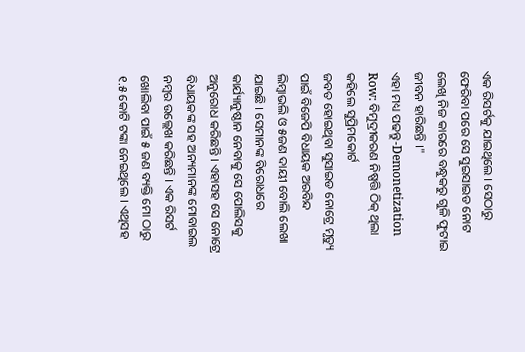ଏକ ରିସର୍ଟକୁ ଯାଇଥିଲେ । ସେଠାରୁ ଫେରିବା ପରେ ସେ ସୁଇସାଇଡ ନୋଟ ଲେଖି ନିଜ କାରରେ ବନ୍ଧୁକରୁ ଗୁଳି ଫୁଟାଇ ଜୀବନ ହାରିଛନ୍ତି ।"
ଏହା ମଧ୍ୟ ପଢନ୍ତୁ-Demonetization Row: ବିମୁଦ୍ରୀକରଣ ନିଷ୍ପତ୍ତି ଠିକ୍ ଥିଲା କହିଲେ ସୁପ୍ରିମକୋର୍ଟ
ଜବତ ହୋଇଥିବା ସୁସାଇଡ ନୋଟ୍ରେ ମୃତ୍ୟୁ ପାଇଁ ବିଜେପି ବିଧାୟକ ଅରବିନ୍ଦ ଲିମ୍ବାଭଲି ଓ ୫ଜଣ ଦାୟୀ ବୋଲି ଲେଖା ଯାଇଛି । ସେମାନଙ୍କ ବିରୋଧରେ କାର୍ଯ୍ୟାନୁଷ୍ଠାନ ନେବାକୁ ସେ ପୋଲିସକୁ ଅନୁରୋଧ କରିଛନ୍ତି । ଏହାସହ ସେ ନୋଟ୍ରେ ବିଧାୟକଙ୍କ ସହ ଅନ୍ୟମାନଙ୍କ ମୋବାଇଲ ନମ୍ବର ଉଲ୍ଲେଖ କରିଛନ୍ତି । ଏକ ରିସର୍ଟ ଖୋଲିବା ପାଇଁ ୫ ଜଣ ବ୍ୟକ୍ତି ମୋ ଠାରୁ ୧.୫ କୋଟି ଟଙ୍କା ନେଇଥିଲେ । ଏଥିସହ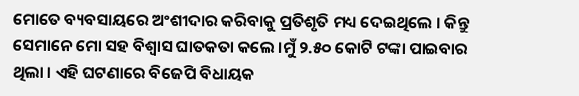ମୋତେ ବ୍ୟବସାୟରେ ଅଂଶୀଦାର କରିବାକୁ ପ୍ରତିଶୃତି ମଧ୍ୟ ଦେଇଥିଲେ । କିନ୍ତୁ ସେମାନେ ମୋ ସହ ବିଶ୍ବାସ ଘାତକତା କଲେ ।ମୁଁ ୨.୫୦ କୋଟି ଟଙ୍କା ପାଇବାର ଥିଲା । ଏହି ଘଟଣାରେ ବିଜେପି ବିଧାୟକ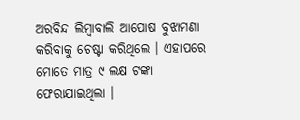ଅରବିନ୍ଦ ଲିମ୍ବାବାଲି ଆପୋଷ ବୁଝାମଣା କରିବାକୁ ଚେଷ୍ଟା କରିଥିଲେ । ଏହାପରେ ମୋତେ ମାତ୍ର ୯ ଲକ୍ଷ ଟଙ୍କା ଫେରାଯାଇଥିଲା ।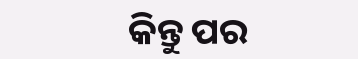କିନ୍ତୁ ପର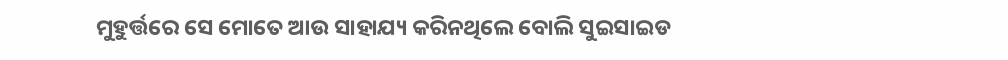ମୁହୁର୍ତ୍ତରେ ସେ ମୋତେ ଆଉ ସାହାଯ୍ୟ କରିନଥିଲେ ବୋଲି ସୁଇସାଇଡ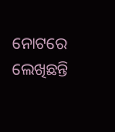ନୋଟରେ ଲେଖିଛନ୍ତି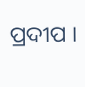ପ୍ରଦୀପ ।